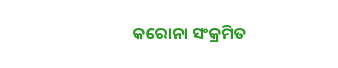କରୋନା ସଂକ୍ରମିତ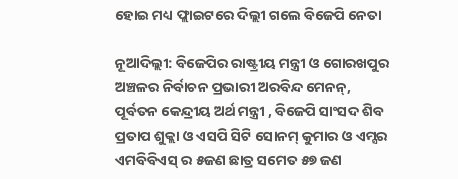ହୋଇ ମଧ୍ୟ ଫ୍ଲାଇଟରେ ଦିଲ୍ଲୀ ଗଲେ ବିଜେପି ନେତା

ନୂଆଦିଲ୍ଲୀ: ବିଜେପିର ରାଷ୍ଟ୍ରୀୟ ମନ୍ତ୍ରୀ ଓ ଗୋରଖପୁର ଅଞ୍ଚଳର ନିର୍ବାଚନ ପ୍ରଭାରୀ ଅରବିନ୍ଦ ମେନନ୍, ପୂର୍ବତନ କେନ୍ଦ୍ରୀୟ ଅର୍ଥ ମନ୍ତ୍ରୀ , ବିଜେପି ସାଂସଦ ଶିବ ପ୍ରତାପ ଶୁକ୍ଲା ଓ ଏସପି ସିଟି ସୋନମ୍ କୁମାର ଓ ଏମ୍ସର ଏମବିବିଏସ୍ ର ୫ଜଣ ଛାତ୍ର ସମେତ ୫୭ ଜଣ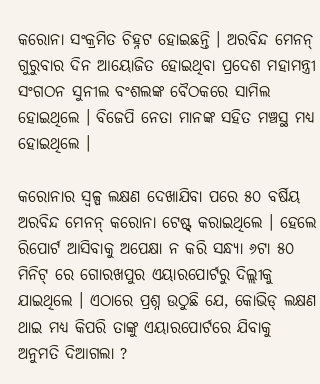କରୋନା ସଂକ୍ରମିତ ଚିହ୍ନଟ ହୋଇଛନ୍ତି । ଅରବିନ୍ଦ ମେନନ୍ ଗୁରୁବାର ଦିନ ଆୟୋଜିତ ହୋଇଥିବା ପ୍ରଦେଶ ମହାମନ୍ତ୍ରୀ ସଂଗଠନ ସୁନୀଲ ବଂଶଲଙ୍କ ବୈଠକରେ ସାମିଲ ହୋଇଥିଲେ । ବିଜେପି ନେତା ମାନଙ୍କ ସହିତ ମଞ୍ଚସ୍ଥ ମଧ୍ୟ ହୋଇଥିଲେ ।

କରୋନାର ସ୍ୱଳ୍ପ ଲକ୍ଷଣ ଦେଖାଯିବା ପରେ ୫୦ ବର୍ଷିୟ ଅରବିନ୍ଦ ମେନନ୍ କରୋନା ଟେଷ୍ଟ୍ କରାଇଥିଲେ । ହେଲେ ରିପୋର୍ଟ ଆସିବାକୁ ଅପେକ୍ଷା ନ କରି ସନ୍ଧ୍ୟା ୬ଟା ୫୦ ମିନିଟ୍ ରେ ଗୋରଖପୁର ଏୟାରପୋର୍ଟରୁ ଦିଲ୍ଲୀକୁ ଯାଇଥିଲେ । ଏଠାରେ ପ୍ରଶ୍ନ ଉଠୁଛି ଯେ, କୋଭିଡ୍ ଲକ୍ଷଣ ଥାଇ ମଧ୍ୟ କିପରି ତାଙ୍କୁ ଏୟାରପୋର୍ଟରେ ଯିବାକୁ ଅନୁମତି ଦିଆଗଲା ?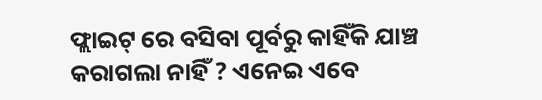ଫ୍ଲାଇଟ୍ ରେ ବସିବା ପୂର୍ବରୁ କାହିଁକି ଯାଞ୍ଚ କରାଗଲା ନାହିଁ ? ଏନେଇ ଏବେ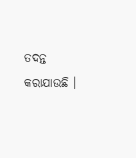ତଦନ୍ତ କରାଯାଉଛି ।